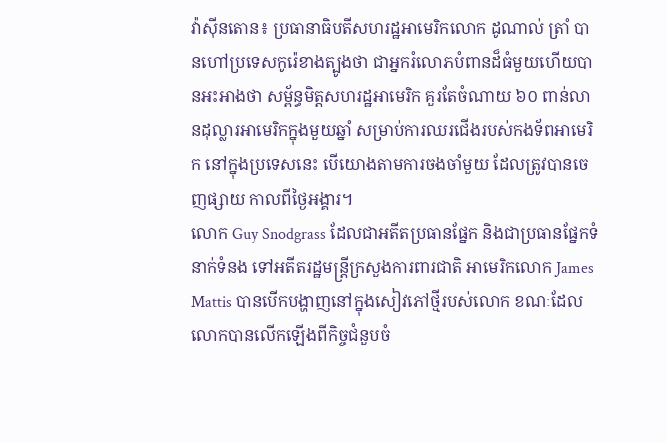វ៉ាស៊ីនតោន៖ ប្រធានាធិបតីសហរដ្ឋអាមេរិកលោក ដូណាល់ ត្រាំ បានហៅប្រទេសកូរ៉េខាងត្បូងថា ជាអ្នករំលោភបំពានដ៏ធំមួយហើយបានអះអាងថា សម្ព័ន្ធមិត្តសហរដ្ឋអាមេរិក គួរតែចំណាយ ៦០ ពាន់លានដុល្លារអាមេរិកក្នុងមួយឆ្នាំ សម្រាប់ការឈរជើងរបស់កងទ័ពអាមេរិក នៅក្នុងប្រទេសនេះ បើយោងតាមការចងចាំមួយ ដែលត្រូវបានចេញផ្សាយ កាលពីថ្ងៃអង្គារ។
លោក Guy Snodgrass ដែលជាអតីតប្រធានផ្នែក និងជាប្រធានផ្នែកទំនាក់ទំនង ទៅអតីតរដ្ឋមន្រ្តីក្រសួងការពារជាតិ អាមេរិកលោក James Mattis បានបើកបង្ហាញនៅក្នុងសៀវភៅថ្មីរបស់លោក ខណៈដែលលោកបានលើកឡើងពីកិច្ចជំនួបចំ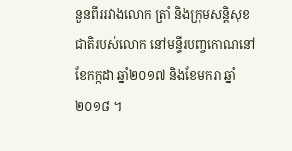នួនពីររវាងលោក ត្រាំ និងក្រុមសន្តិសុខជាតិរបស់លោក នៅមន្ទីរបញ្ចកោណនៅខែកក្កដា ឆ្នាំ២០១៧ និងខែមករា ឆ្នាំ២០១៨ ។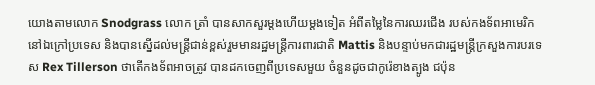យោងតាមលោក Snodgrass លោក ត្រាំ បានសាកសួរម្តងហើយម្តងទៀត អំពីតម្លៃនៃការឈរជើង របស់កងទ័ពអាមេរិកនៅឯក្រៅប្រទេស និងបានស្នើដល់មន្រ្តីជាន់ខ្ពស់រួមមានរដ្ឋមន្រ្តីការពារជាតិ Mattis និងបន្ទាប់មកជារដ្ឋមន្រ្តីក្រសួងការបរទេស Rex Tillerson ថាតើកងទ័ពអាចត្រូវ បានដកចេញពីប្រទេសមួយ ចំនួនដូចជាកូរ៉េខាងត្បូង ជប៉ុន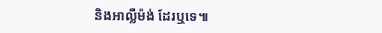និងអាល្លឺម៉ង់ ដែរឬទេ៕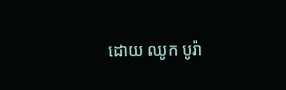ដោយ ឈូក បូរ៉ា